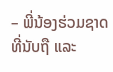– ພີ່ນ້ອງຮ່ວມຊາດ ທີ່ນັບຖື ແລະ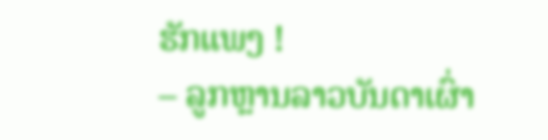ຮັກແພງ !
– ລູກຫຼານລາວບັນດາເຜົ່າ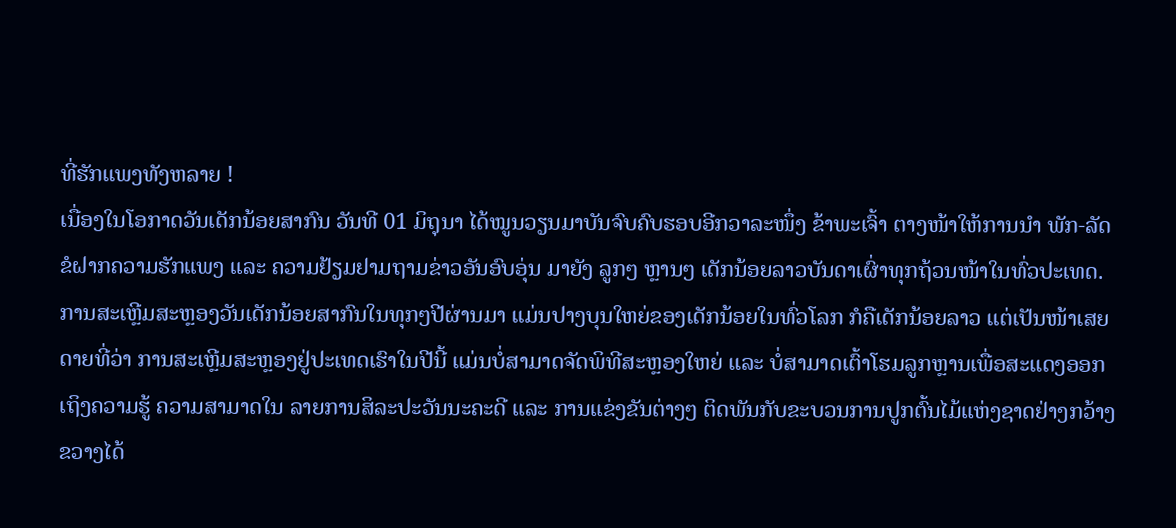ທີ່ຮັກແພງທັງຫລາຍ !
ເນື່ອງໃນໂອກາດວັນເດັກນ້ອຍສາກົນ ວັນທີ 01 ມິຖຸນາ ໄດ້ໝູນວຽນມາບັນຈົບຄົບຮອບອີກວາລະໜຶ່ງ ຂ້າພະເຈົ້າ ຕາງໜ້າໃຫ້ການນຳ ພັກ-ລັດ ຂໍຝາກຄວາມຮັກແພງ ແລະ ຄວາມຢ້ຽມຢາມຖາມຂ່າວອັນອົບອຸ່ນ ມາຍັງ ລູກໆ ຫຼານໆ ເດັກນ້ອຍລາວບັນດາເຜົ່າທຸກຖ້ວນໜ້າໃນທົ່ວປະເທດ.
ການສະເຫຼີມສະຫຼອງວັນເດັກນ້ອຍສາກົນໃນທຸກໆປີຜ່ານມາ ແມ່ນປາງບຸນໃຫຍ່ຂອງເດັກນ້ອຍໃນທົ່ວໂລກ ກໍຄືເດັກນ້ອຍລາວ ແຕ່ເປັນໜ້າເສຍດາຍທີ່ວ່າ ການສະເຫຼີມສະຫຼອງຢູ່ປະເທດເຮົາໃນປີນີ້ ແມ່ນບໍ່ສາມາດຈັດພິທີສະຫຼອງໃຫຍ່ ແລະ ບໍ່ສາມາດເຕົ້າໂຮມລູກຫຼານເພື່ອສະແດງອອກເຖິງຄວາມຮູ້ ຄວາມສາມາດໃນ ລາຍການສິລະປະວັນນະຄະດີ ແລະ ການແຂ່ງຂັນຕ່າງໆ ຕິດພັນກັບຂະບວນການປູກຕົ້ນໄມ້ແຫ່ງຊາດຢ່າງກວ້າງຂວາງໄດ້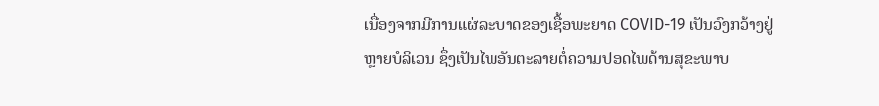ເນື່ອງຈາກມີການແຜ່ລະບາດຂອງເຊື້ອພະຍາດ COVID-19 ເປັນວົງກວ້າງຢູ່ຫຼາຍບໍລິເວນ ຊຶ່ງເປັນໄພອັນຕະລາຍຕໍ່ຄວາມປອດໄພດ້ານສຸຂະພາບ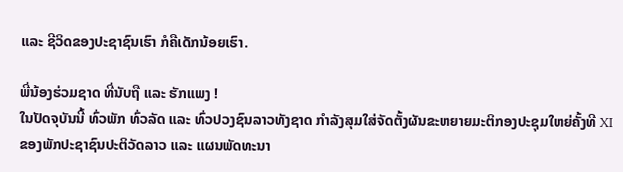ແລະ ຊີວິດຂອງປະຊາຊົນເຮົາ ກໍຄືເດັກນ້ອຍເຮົາ.

ພີ່ນ້ອງຮ່ວມຊາດ ທີ່ນັບຖື ແລະ ຮັກແພງ !
ໃນປັດຈຸບັນນີ້ ທົ່ວພັກ ທົ່ວລັດ ແລະ ທົ່ວປວງຊົນລາວທັງຊາດ ກຳລັງສຸມໃສ່ຈັດຕັ້ງຜັນຂະຫຍາຍມະຕິກອງປະຊຸມໃຫຍ່ຄັ້ງທີ XI ຂອງພັກປະຊາຊົນປະຕິວັດລາວ ແລະ ແຜນພັດທະນາ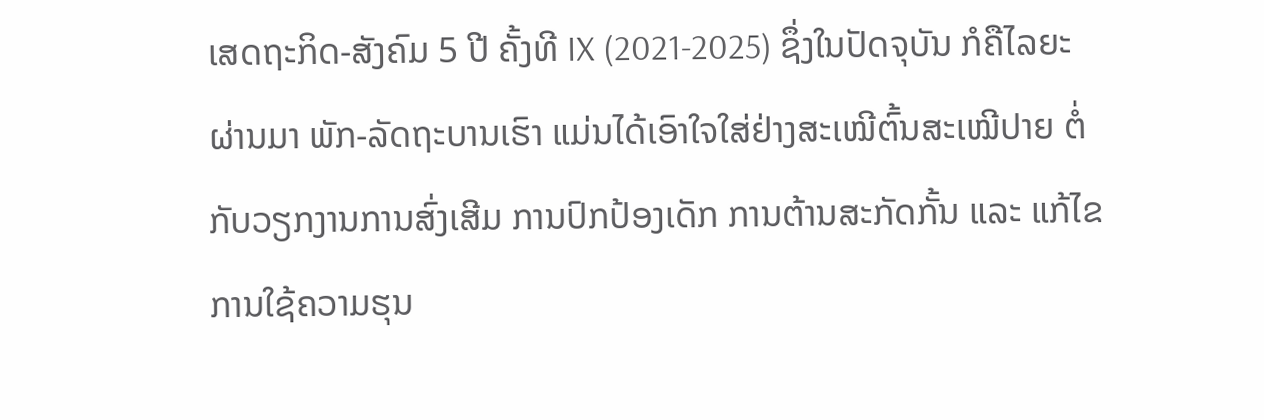ເສດຖະກິດ-ສັງຄົມ 5 ປີ ຄັ້ງທີ IX (2021-2025) ຊຶ່ງໃນປັດຈຸບັນ ກໍຄືໄລຍະຜ່ານມາ ພັກ-ລັດຖະບານເຮົາ ແມ່ນໄດ້ເອົາໃຈໃສ່ຢ່າງສະເໝີຕົ້ນສະເໝີປາຍ ຕໍ່ກັບວຽກງານການສົ່ງເສີມ ການປົກປ້ອງເດັກ ການຕ້ານສະກັດກັ້ນ ແລະ ແກ້ໄຂການໃຊ້ຄວາມຮຸນ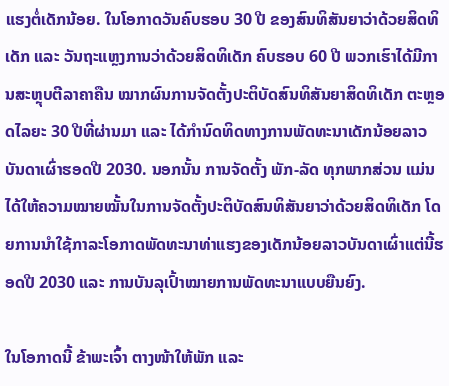ແຮງຕໍ່ເດັກນ້ອຍ. ໃນໂອກາດວັນຄົບຮອບ 30 ປີ ຂອງສົນທິສັນຍາວ່າດ້ວຍສິດທິເດັກ ແລະ ວັນຖະແຫຼງການວ່າດ້ວຍສິດທິເດັກ ຄົບຮອບ 60 ປີ ພວກເຮົາໄດ້ມີການສະຫຼຸບຕີລາຄາຄືນ ໝາກຜົນການຈັດຕັ້ງປະຕິບັດສົນທິສັນຍາສິດທິເດັກ ຕະຫຼອດໄລຍະ 30 ປີທີ່ຜ່ານມາ ແລະ ໄດ້ກໍານົດທິດທາງການພັດທະນາເດັກນ້ອຍລາວບັນດາເຜົ່າຮອດປີ 2030. ນອກນັ້ນ ການຈັດຕັ້ງ ພັກ-ລັດ ທຸກພາກສ່ວນ ແມ່ນໄດ້ໃຫ້ຄວາມໝາຍໝັ້ນໃນການຈັດຕັ້ງປະຕິບັດສົນທິສັນຍາວ່າດ້ວຍສິດທິເດັກ ໂດຍການນຳໃຊ້ກາລະໂອກາດພັດທະນາທ່າແຮງຂອງເດັກນ້ອຍລາວບັນດາເຜົ່າແຕ່ນີ້ຮອດປີ 2030 ແລະ ການບັນລຸເປົ້າໝາຍການພັດທະນາແບບຍືນຍົງ.

ໃນໂອກາດນີ້ ຂ້າພະເຈົ້າ ຕາງໜ້າໃຫ້ພັກ ແລະ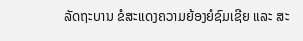ລັດຖະບານ ຂໍສະແດງຄວາມຍ້ອງຍໍຊົມເຊີຍ ແລະ ສະ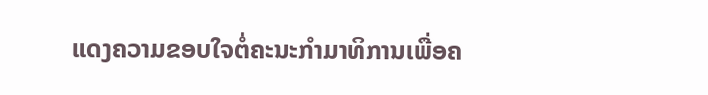ແດງຄວາມຂອບໃຈຕໍ່ຄະນະກໍາມາທິການເພື່ອຄ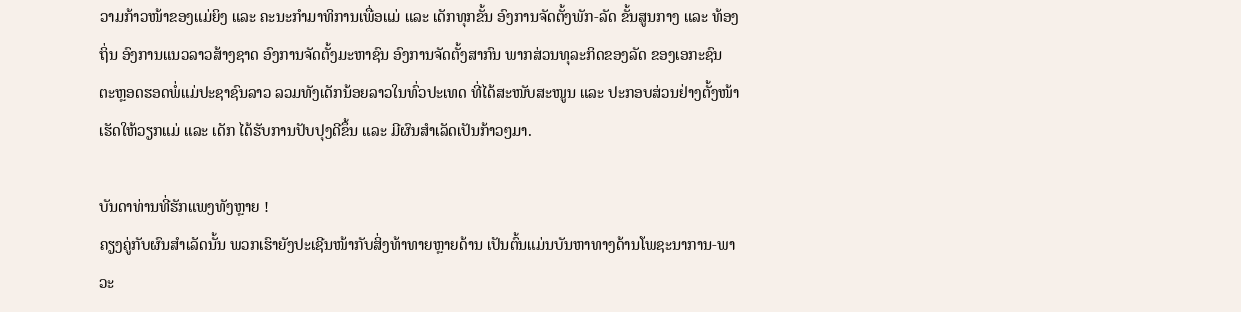ວາມກ້າວໜ້າຂອງແມ່ຍິງ ແລະ ຄະນະກຳມາທິການເພື່ອແມ່ ແລະ ເດັກທຸກຂັ້ນ ອົງການຈັດຕັ້ງພັກ-ລັດ ຂັ້ນສູນກາງ ແລະ ທ້ອງຖິ່ນ ອົງການແນວລາວສ້າງຊາດ ອົງການຈັດຕັ້ງມະຫາຊົນ ອົງການຈັດຕັ້ງສາກົນ ພາກສ່ວນທຸລະກິດຂອງລັດ ຂອງເອກະຊົນ ຕະຫຼອດຮອດພໍ່ແມ່ປະຊາຊົນລາວ ລວມທັງເດັກນ້ອຍລາວໃນທົ່ວປະເທດ ທີ່ໄດ້ສະໜັບສະໜູນ ແລະ ປະກອບສ່ວນຢ່າງຕັ້ງໜ້າ ເຮັດໃຫ້ວຽກແມ່ ແລະ ເດັກ ໄດ້ຮັບການປັບປຸງດີຂຶ້ນ ແລະ ມີຜົນສໍາເລັດເປັນກ້າວໆມາ.

ບັນດາທ່ານທີ່ຮັກແພງທັງຫຼາຍ !
ຄຽງຄູ່ກັບຜົນສຳເລັດນັ້ນ ພວກເຮົາຍັງປະເຊີນໜ້າກັບສິ່ງທ້າທາຍຫຼາຍດ້ານ ເປັນຕົ້ນແມ່ນບັນຫາທາງດ້ານໂພຊະນາການ-ພາວະ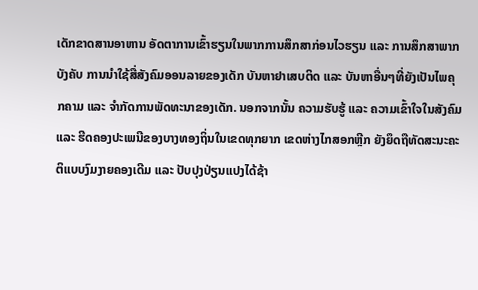ເດັກຂາດສານອາຫານ ອັດຕາການເຂົ້າຮຽນໃນພາກການສຶກສາກ່ອນໄວຮຽນ ແລະ ການສຶກສາພາກບັງຄັບ ການນໍາໃຊ້ສື່ສັງຄົມອອນລາຍຂອງເດັກ ບັນຫາຢາເສບຕິດ ແລະ ບັນຫາອື່ນໆທີ່ຍັງເປັນໄພຄຸກຄາມ ແລະ ຈໍາກັດການພັດທະນາຂອງເດັກ. ນອກຈາກນັ້ນ ຄວາມຮັບຮູ້ ແລະ ຄວາມເຂົ້າໃຈໃນສັງຄົມ ແລະ ຮີດຄອງປະເພນີຂອງບາງທອງຖິ່ນໃນເຂດທຸກຍາກ ເຂດຫ່າງໄກສອກຫຼີກ ຍັງຍຶດຖືທັດສະນະຄະຕິແບບງົມງາຍຄອງເດີມ ແລະ ປັບປຸງປ່ຽນແປງໄດ້ຊ້າ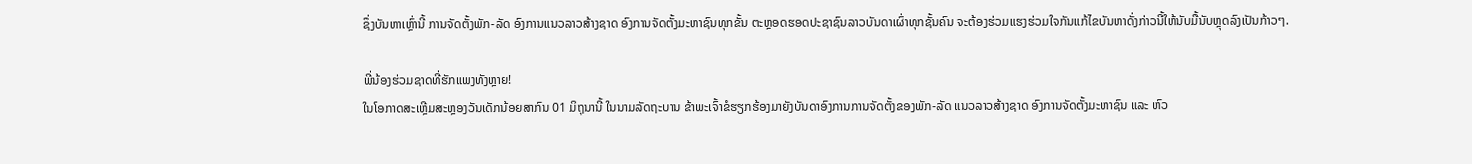ຊຶ່ງບັນຫາເຫຼົ່ານີ້ ການຈັດຕັ້ງພັກ-ລັດ ອົງການແນວລາວສ້າງຊາດ ອົງການຈັດຕັ້ງມະຫາຊົນທຸກຂັ້ນ ຕະຫຼອດຮອດປະຊາຊົນລາວບັນດາເຜົ່າທຸກຊັ້ນຄົນ ຈະຕ້ອງຮ່ວມແຮງຮ່ວມໃຈກັນແກ້ໄຂບັນຫາດັ່ງກ່າວນີ້ໃຫ້ນັບມື້ນັບຫຼຸດລົງເປັນກ້າວໆ.

ພີ່ນ້ອງຮ່ວມຊາດທີ່ຮັກແພງທັງຫຼາຍ!
ໃນໂອກາດສະເຫຼີມສະຫຼອງວັນເດັກນ້ອຍສາກົນ 01 ມິຖຸນານີ້ ໃນນາມລັດຖະບານ ຂ້າພະເຈົ້າຂໍຮຽກຮ້ອງມາຍັງບັນດາອົງການການຈັດຕັ້ງຂອງພັກ-ລັດ ແນວລາວສ້າງຊາດ ອົງການຈັດຕັ້ງມະຫາຊົນ ແລະ ຫົວ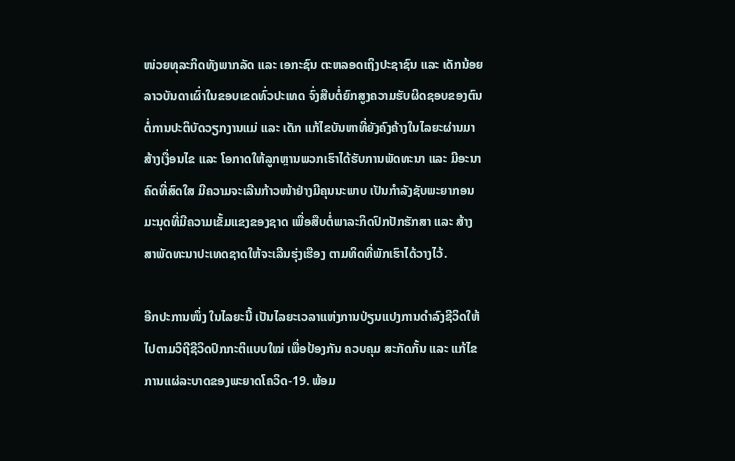ໜ່ວຍທຸລະກິດທັງພາກລັດ ແລະ ເອກະຊົນ ຕະຫລອດເຖິງປະຊາຊົນ ແລະ ເດັກນ້ອຍລາວບັນດາເຜົ່າໃນຂອບເຂດທົ່ວປະເທດ ຈົ່ງສືບຕໍ່ຍົກສູງຄວາມຮັບຜິດຊອບຂອງຕົນຕໍ່ການປະຕິບັດວຽກງານແມ່ ແລະ ເດັກ ແກ້ໄຂບັນຫາທີ່ຍັງຄົງຄ້າງໃນໄລຍະຜ່ານມາ ສ້າງເງື່ອນໄຂ ແລະ ໂອກາດໃຫ້ລູກຫຼານພວກເຮົາໄດ້ຮັບການພັດທະນາ ແລະ ມີອະນາຄົດທີ່ສົດໃສ ມີຄວາມຈະເລີນກ້າວໜ້າຢ່າງມີຄຸນນະພາບ ເປັນກຳລັງຊັບພະຍາກອນມະນຸດທີ່ມີຄວາມເຂັ້ມແຂງຂອງຊາດ ເພື່ອສືບຕໍ່ພາລະກິດປົກປັກຮັກສາ ແລະ ສ້າງສາພັດທະນາປະເທດຊາດໃຫ້ຈະເລີນຮຸ່ງເຮືອງ ຕາມທິດທີ່ພັກເຮົາໄດ້ວາງໄວ້.

ອີກປະການໜຶ່ງ ໃນໄລຍະນີ້ ເປັນໄລຍະເວລາແຫ່ງການປ່ຽນແປງການດຳລົງຊີວິດໃຫ້ໄປຕາມວິຖີຊີວິດປົກກະຕິແບບໃໝ່ ເພື່ອປ້ອງກັນ ຄວບຄຸມ ສະກັດກັ້ນ ແລະ ແກ້ໄຂການແຜ່ລະບາດຂອງພະຍາດໂຄວິດ-19. ພ້ອມ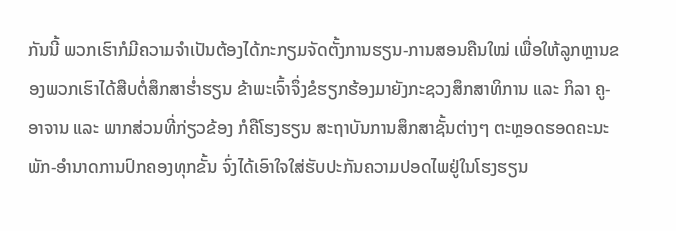ກັນນີ້ ພວກເຮົາກໍມີຄວາມຈຳເປັນຕ້ອງໄດ້ກະກຽມຈັດຕັ້ງການຮຽນ-ການສອນຄືນໃໝ່ ເພື່ອໃຫ້ລູກຫຼານຂອງພວກເຮົາໄດ້ສືບຕໍ່ສຶກສາຮໍ່າຮຽນ ຂ້າພະເຈົ້າຈຶ່ງຂໍຮຽກຮ້ອງມາຍັງກະຊວງສຶກສາທິການ ແລະ ກິລາ ຄູ-ອາຈານ ແລະ ພາກສ່ວນທີ່ກ່ຽວຂ້ອງ ກໍຄືໂຮງຮຽນ ສະຖາບັນການສຶກສາຊັ້ນຕ່າງໆ ຕະຫຼອດຮອດຄະນະພັກ-ອຳນາດການປົກຄອງທຸກຂັ້ນ ຈົ່ງໄດ້ເອົາໃຈໃສ່ຮັບປະກັນຄວາມປອດໄພຢູ່ໃນໂຮງຮຽນ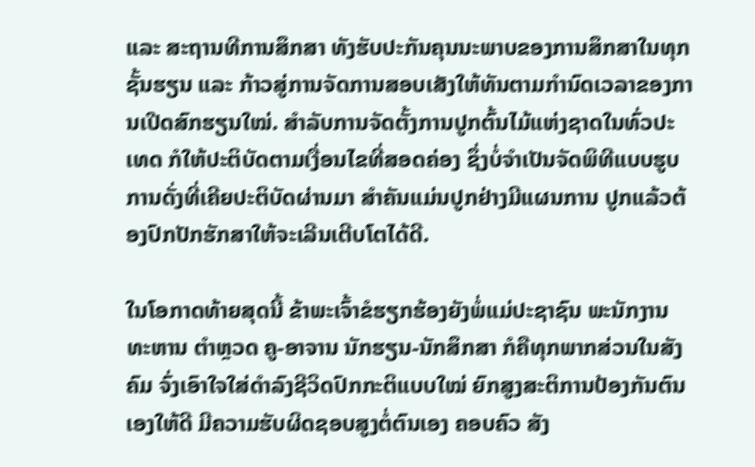ແລະ ສະຖານທີການສຶກສາ ທັງຮັບປະກັນຄຸນນະພາບຂອງການສຶກສາໃນທຸກຊັ້ນຮຽນ ແລະ ກ້າວສູ່ການຈັດການສອບເສັງໃຫ້ທັນຕາມກຳນົດເວລາຂອງການເປີດສົກຮຽນໃໝ່. ສໍາລັບການຈັດຕັ້ງການປູກຕົ້ນໄມ້ແຫ່ງຊາດໃນທົ່ວປະເທດ ກໍໃຫ້ປະຕິບັດຕາມເງື່ອນໄຂທີ່ສອດຄ່ອງ ຊຶ່ງບໍ່ຈຳເປັນຈັດພິທີແບບຮູບການດັ່ງທີ່ເຄີຍປະຕິບັດຜ່ານມາ ສຳຄັນແມ່ນປູກຢ່າງມີແຜນການ ປູກແລ້ວຕ້ອງປົກປັກຮັກສາໃຫ້ຈະເລີນເຕີບໂຕໄດ້ດີ.

ໃນໂອກາດທ້າຍສຸດນີ້ ຂ້າພະເຈົ້າຂໍຮຽກຮ້ອງຍັງພໍ່ແມ່ປະຊາຊົນ ພະນັກງານ ທະຫານ ຕຳຫຼວດ ຄູ-ອາຈານ ນັກຮຽນ-ນັກສຶກສາ ກໍຄືທຸກພາກສ່ວນໃນສັງຄົມ ຈົ່ງເອົາໃຈໃສ່ດຳລົງຊີວິດປົກກະຕິແບບໃໝ່ ຍົກສູງສະຕິການປ້ອງກັນຕົນເອງໃຫ້ດີ ມີຄວາມຮັບຜິດຊອບສູງຕໍ່ຕົນເອງ ຄອບຄົວ ສັງ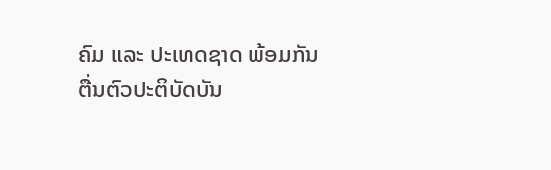ຄົມ ແລະ ປະເທດຊາດ ພ້ອມກັນຕື່ນຕົວປະຕິບັດບັນ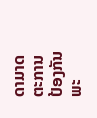ດາມາດຕະການປ້ອງກັນພະ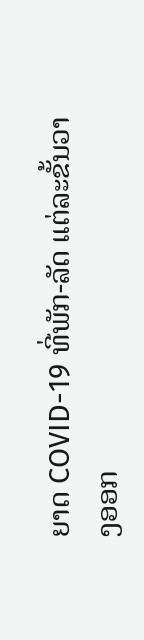ຍາດ COVID-19 ທີ່ພັກ-ລັດ ແຕ່ລະຂັ້ນວາງອອກ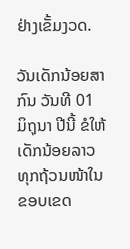ຢ່າງເຂັ້ມງວດ.

ວັນເດັກນ້ອຍສາກົນ ວັນທີ 01 ມິຖຸນາ ປີນີ້ ຂໍໃຫ້ເດັກນ້ອຍລາວທຸກຖ້ວນໜ້າໃນຂອບເຂດ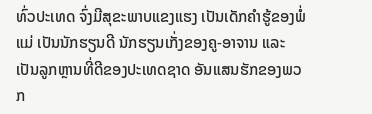ທົ່ວປະເທດ ຈົ່ງມີສຸຂະພາບແຂງແຮງ ເປັນເດັກຄຳຮູ້ຂອງພໍ່ແມ່ ເປັນນັກຮຽນດີ ນັກຮຽນເກັ່ງຂອງຄູ-ອາຈານ ແລະ ເປັນລູກຫຼານທີ່ດີຂອງປະເທດຊາດ ອັນແສນຮັກຂອງພວກ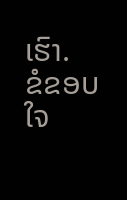ເຮົາ.
ຂໍຂອບໃຈ